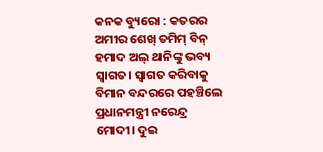କନକ ବ୍ୟୁରୋ : କତରର ଅମୀର ଶେଖ୍ ତମିମ୍ ବିନ୍ ହମାଦ ଅଲ୍ ଥାନିଙ୍କୁ ଭବ୍ୟ ସ୍ବାଗତ। ସ୍ବାଗତ କରିବାକୁ ବିମାନ ବନ୍ଦରରେ ପହଞ୍ଚିଲେ ପ୍ରଧାନମନ୍ତ୍ରୀ ନରେନ୍ଦ୍ର ମୋଦୀ। ଦୁଇ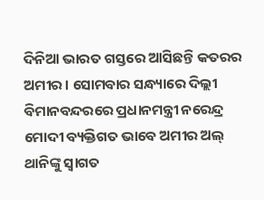ଦିନିଆ ଭାରତ ଗସ୍ତରେ ଆସିଛନ୍ତି କତରର ଅମୀର । ସୋମବାର ସନ୍ଧ୍ୟାରେ ଦିଲ୍ଲୀ ବିମାନବନ୍ଦରରେ ପ୍ରଧାନମନ୍ତ୍ରୀ ନରେନ୍ଦ୍ର ମୋଦୀ ବ୍ୟକ୍ତିଗତ ଭାବେ ଅମୀର ଅଲ୍ ଥାନିଙ୍କୁ ସ୍ୱାଗତ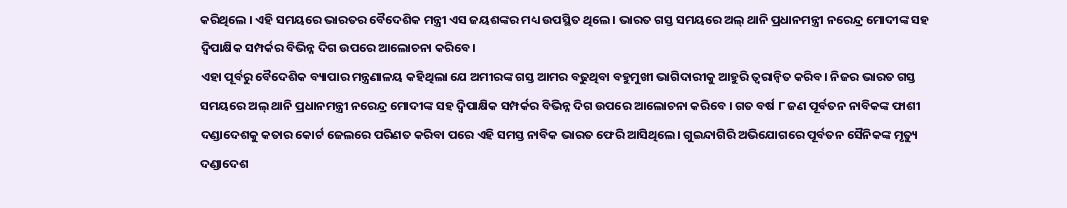କରିଥିଲେ । ଏହି ସମୟରେ ଭାରତର ବୈଦେଶିକ ମନ୍ତ୍ରୀ ଏସ ଜୟଶଙ୍କର ମଧ୍ୟ ଉପସ୍ଥିତ ଥିଲେ । ଭାରତ ଗସ୍ତ ସମୟରେ ଅଲ୍ ଥାନି ପ୍ରଧାନମନ୍ତ୍ରୀ ନରେନ୍ଦ୍ର ମୋଦୀଙ୍କ ସହ ଦ୍ୱିପାକ୍ଷିକ ସମ୍ପର୍କର ବିଭିନ୍ନ ଦିଗ ଉପରେ ଆଲୋଚନା କରିବେ।
ଏହା ପୂର୍ବରୁ ବୈଦେଶିକ ବ୍ୟାପାର ମନ୍ତ୍ରଣାଳୟ କହିଥିଲା ଯେ ଅମୀରଙ୍କ ଗସ୍ତ ଆମର ବଢୁଥିବା ବହୁମୁଖୀ ଭାଗିଦାରୀକୁ ଆହୁରି ତ୍ୱରାନ୍ୱିତ କରିବ। ନିଜର ଭାରତ ଗସ୍ତ ସମୟରେ ଅଲ୍ ଥାନି ପ୍ରଧାନମନ୍ତ୍ରୀ ନରେନ୍ଦ୍ର ମୋଦୀଙ୍କ ସହ ଦ୍ୱିପାକ୍ଷିକ ସମ୍ପର୍କର ବିଭିନ୍ନ ଦିଗ ଉପରେ ଆଲୋଚନା କରିବେ । ଗତ ବର୍ଷ ୮ ଜଣ ପୂର୍ବତନ ନାବିକଙ୍କ ଫାଶୀ ଦଣ୍ଡାଦେଶକୁ କତାର କୋର୍ଟ ଜେଲରେ ପରିଣତ କରିବା ପରେ ଏହି ସମସ୍ତ ନାବିକ ଭାରତ ଫେରି ଆସିଥିଲେ। ଗୁଇନ୍ଦାଗିରି ଅଭିଯୋଗରେ ପୂର୍ବତନ ସୈନିକଙ୍କ ମୃତ୍ୟୁ ଦଣ୍ଡାଦେଶ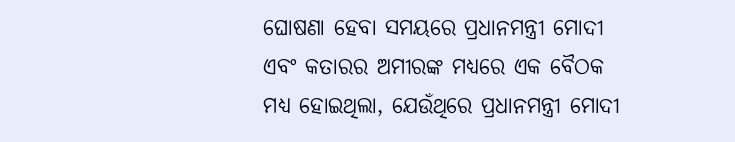ଘୋଷଣା ହେବା ସମୟରେ ପ୍ରଧାନମନ୍ତ୍ରୀ ମୋଦୀ ଏବଂ କତାରର ଅମୀରଙ୍କ ମଧ୍ୟରେ ଏକ ବୈଠକ ମଧ୍ୟ ହୋଇଥିଲା, ଯେଉଁଥିରେ ପ୍ରଧାନମନ୍ତ୍ରୀ ମୋଦୀ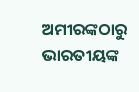ଅମୀରଙ୍କଠାରୁ ଭାରତୀୟଙ୍କ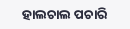ହାଲଚାଲ ପଚାରି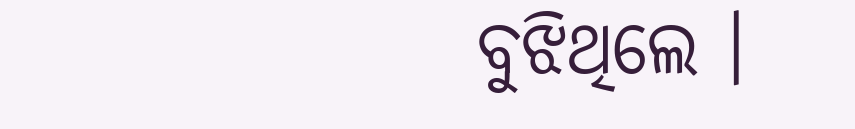ବୁଝିଥିଲେ ।